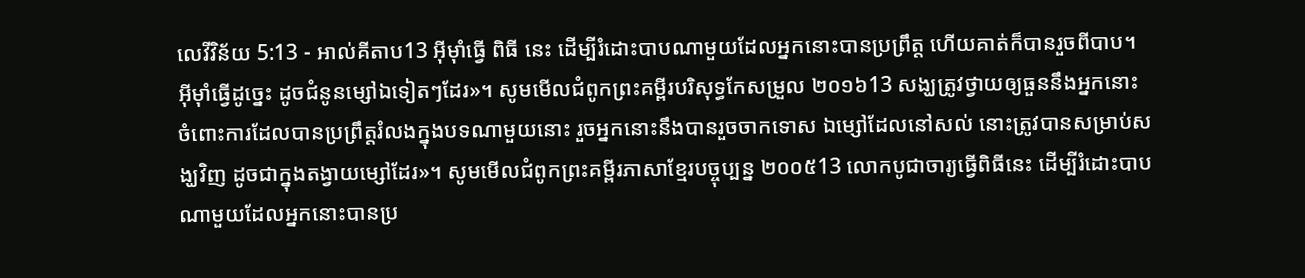លេវីវិន័យ 5:13 - អាល់គីតាប13 អ៊ីមុាំធ្វើ ពិធី នេះ ដើម្បីរំដោះបាបណាមួយដែលអ្នកនោះបានប្រព្រឹត្ត ហើយគាត់ក៏បានរួចពីបាប។ អ៊ីមុាំធ្វើដូច្នេះ ដូចជំនូនម្សៅឯទៀតៗដែរ»។ សូមមើលជំពូកព្រះគម្ពីរបរិសុទ្ធកែសម្រួល ២០១៦13 សង្ឃត្រូវថ្វាយឲ្យធួននឹងអ្នកនោះ ចំពោះការដែលបានប្រព្រឹត្តរំលងក្នុងបទណាមួយនោះ រួចអ្នកនោះនឹងបានរួចចាកទោស ឯម្សៅដែលនៅសល់ នោះត្រូវបានសម្រាប់សង្ឃវិញ ដូចជាក្នុងតង្វាយម្សៅដែរ»។ សូមមើលជំពូកព្រះគម្ពីរភាសាខ្មែរបច្ចុប្បន្ន ២០០៥13 លោកបូជាចារ្យធ្វើពិធីនេះ ដើម្បីរំដោះបាបណាមួយដែលអ្នកនោះបានប្រ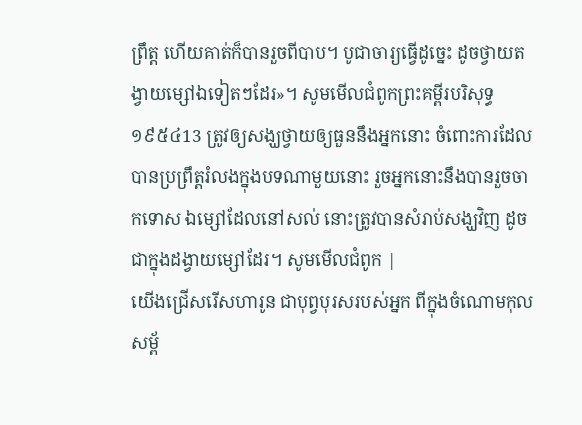ព្រឹត្ត ហើយគាត់ក៏បានរួចពីបាប។ បូជាចារ្យធ្វើដូច្នេះ ដូចថ្វាយតង្វាយម្សៅឯទៀតៗដែរ»។ សូមមើលជំពូកព្រះគម្ពីរបរិសុទ្ធ ១៩៥៤13 ត្រូវឲ្យសង្ឃថ្វាយឲ្យធួននឹងអ្នកនោះ ចំពោះការដែលបានប្រព្រឹត្តរំលងក្នុងបទណាមួយនោះ រួចអ្នកនោះនឹងបានរួចចាកទោស ឯម្សៅដែលនៅសល់ នោះត្រូវបានសំរាប់សង្ឃវិញ ដូចជាក្នុងដង្វាយម្សៅដែរ។ សូមមើលជំពូក |
យើងជ្រើសរើសហារូន ជាបុព្វបុរសរបស់អ្នក ពីក្នុងចំណោមកុលសម្ព័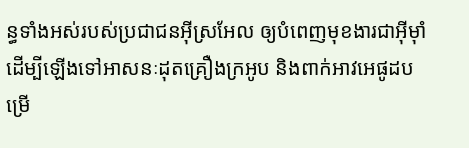ន្ធទាំងអស់របស់ប្រជាជនអ៊ីស្រអែល ឲ្យបំពេញមុខងារជាអ៊ីមុាំ ដើម្បីឡើងទៅអាសនៈដុតគ្រឿងក្រអូប និងពាក់អាវអេផូដបម្រើ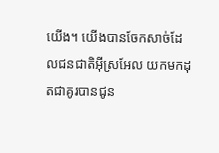យើង។ យើងបានចែកសាច់ដែលជនជាតិអ៊ីស្រអែល យកមកដុតជាគូរបានជូន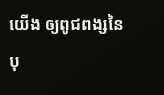យើង ឲ្យពូជពង្សនៃបុ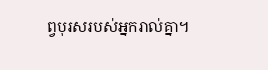ព្វបុរសរបស់អ្នករាល់គ្នា។